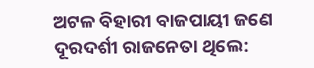ଅଟଳ ବିହାରୀ ବାଜପାୟୀ ଜଣେ ଦୂରଦର୍ଶୀ ରାଜନେତା ଥିଲେ: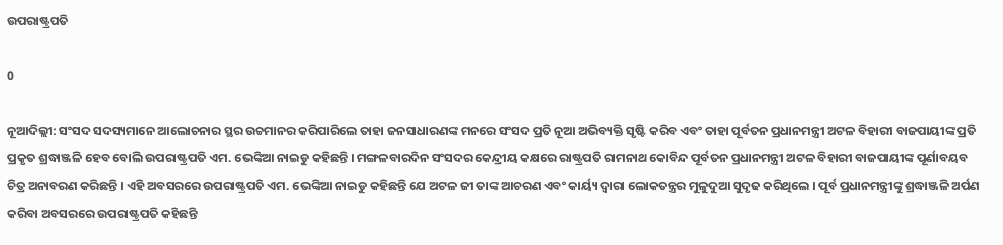ଉପରାଷ୍ଟ୍ରପତି

0

ନୂଆଦିଲ୍ଲୀ: ସଂସଦ ସଦସ୍ୟମାନେ ଆଲୋଚନାର ସ୍ଥର ଉଚ୍ଚମାନର କରିପାରିଲେ ତାହା ଜନସାଧାରଣଙ୍କ ମନରେ ସଂସଦ ପ୍ରତି ନୂଆ ଅଭିବ୍ୟକ୍ତି ସୃଷ୍ଟି କରିବ ଏବଂ ତାହା ପୂର୍ବତନ ପ୍ରଧାନମନ୍ତ୍ରୀ ଅଟଳ ବିହାରୀ ବାଜପାୟୀଙ୍କ ପ୍ରତି ପ୍ରକୃତ ଶ୍ରଦ୍ଧାଞ୍ଜଳି ହେବ ବୋଲି ଉପରାଷ୍ଟ୍ରପତି ଏମ. ଭେଙ୍କିଆ ନାଇଡୁ କହିଛନ୍ତି । ମଙ୍ଗଳବାରଦିନ ସଂସଦର କେନ୍ଦ୍ରୀୟ କକ୍ଷରେ ରାଷ୍ଟ୍ରପତି ରାମନାଥ କୋବିନ୍ଦ ପୂର୍ବତନ ପ୍ରଧାନମନ୍ତ୍ରୀ ଅଟଳ ବିହାରୀ ବାଜପାୟୀଙ୍କ ପୂର୍ଣାବୟବ ଚିତ୍ର ଅନାବରଣ କରିଛନ୍ତି । ଏହି ଅବସରରେ ଉପରାଷ୍ଟ୍ରପତି ଏମ. ଭେଙ୍କିଆ ନାଇଡୁ କହିଛନ୍ତି ଯେ ଅଟଳ ଜୀ ତାଙ୍କ ଆଚରଣ ଏବଂ କାର୍ୟ୍ୟ ଦ୍ୱାରା ଲୋକତନ୍ତ୍ରର ମୁଳୁଦୁଆ ସୁଦୃଢ କରିଥିଲେ । ପୂର୍ବ ପ୍ରଧାନମନ୍ତ୍ରୀଙ୍କୁ ଶ୍ରଦ୍ଧାଞ୍ଜଳି ଅର୍ପଣ କରିବା ଅବସରରେ ଉପରାଷ୍ଟ୍ରପତି କହିଛନ୍ତି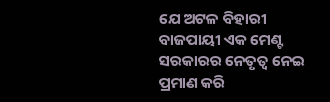ଯେ ଅଟଳ ବିହାରୀ ବାଜପାୟୀ ଏକ ମେଣ୍ଟ ସରକାରର ନେତୃତ୍ୱ ନେଇ ପ୍ରମାଣ କରି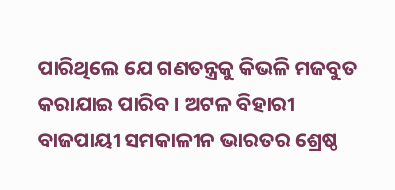ପାରିଥିଲେ ଯେ ଗଣତନ୍ତ୍ରକୁ କିଭଳି ମଜବୁତ କରାଯାଇ ପାରିବ । ଅଟଳ ବିହାରୀ ବାଜପାୟୀ ସମକାଳୀନ ଭାରତର ଶ୍ରେଷ୍ଠ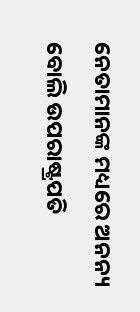ନେତାମାନଙ୍କ ମଧ୍ୟରେ ଅନନ୍ୟ ବୋଲି ଉପରାଷ୍ଟ୍ରପତି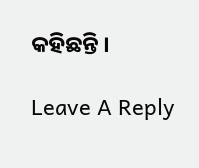କହିଛନ୍ତି ।

Leave A Reply